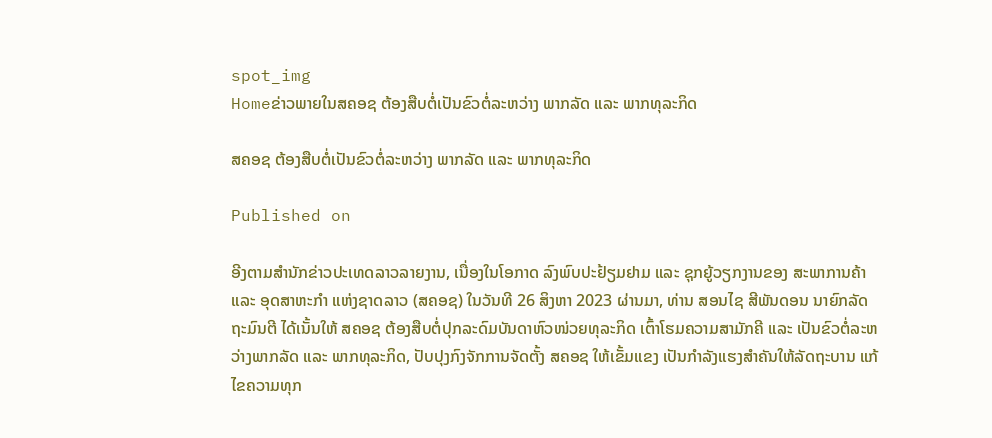spot_img
Homeຂ່າວພາຍໃນສຄອຊ ຕ້ອງສືບຕໍ່ເປັນຂົວຕໍ່ລະຫວ່າງ ພາກລັດ ແລະ ພາກທຸລະກິດ

ສຄອຊ ຕ້ອງສືບຕໍ່ເປັນຂົວຕໍ່ລະຫວ່າງ ພາກລັດ ແລະ ພາກທຸລະກິດ

Published on

ອີງຕາມສຳນັກຂ່າວປະເທດລາວລາຍງານ, ເນື່ອງໃນໂອກາດ ລົງພົບປະຢ້ຽມຢາມ ແລະ ຊຸກຍູ້ວຽກງານຂອງ ສະພາການຄ້າ ແລະ ອຸດສາຫະກຳ ແຫ່ງຊາດລາວ (ສຄອຊ) ໃນວັນທີ 26 ສິງຫາ 2023 ຜ່ານມາ, ທ່ານ ສອນໄຊ ສີພັນດອນ ນາຍົກລັດຖະມົນຕີ ໄດ້ເນັ້ນໃຫ້ ສຄອຊ ຕ້ອງສືບຕໍ່ປຸກລະດົມບັນດາຫົວໜ່ວຍທຸລະກິດ ເຕົ້າໂຮມຄວາມສາມັກຄີ ແລະ ເປັນຂົວຕໍ່ລະຫວ່າງພາກລັດ ແລະ ພາກທຸລະກິດ, ປັບປຸງກົງຈັກການຈັດຕັ້ງ ສຄອຊ ໃຫ້ເຂັ້ມແຂງ ເປັນກຳລັງແຮງສຳຄັນໃຫ້ລັດຖະບານ ແກ້ໄຂຄວາມທຸກ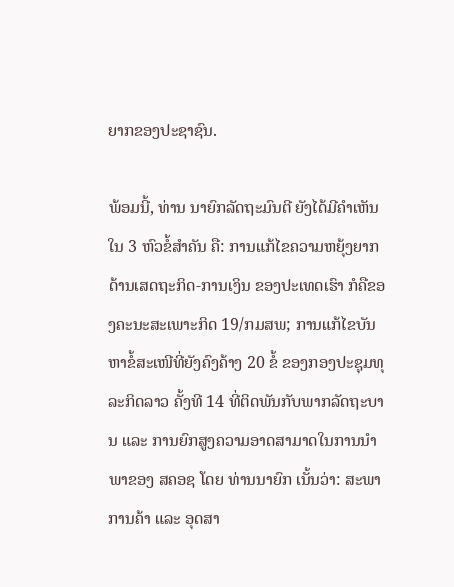ຍາກຂອງປະຊາຊົນ.

ພ້ອມນີ້, ທ່ານ ນາຍົກລັດຖະມົນຕີ ຍັງໄດ້ມີຄໍາເຫັນໃນ 3 ຫົວຂໍ້ສຳຄັນ ຄື: ການແກ້ໄຂຄວາມຫຍຸ້ງຍາກດ້ານເສດຖະກິດ-ການເງິນ ຂອງປະເທດເຮົາ ກໍຄືຂອງຄະນະສະເພາະກິດ 19/ກມສພ; ການແກ້ໄຂບັນຫາຂໍ້ສະເໜີທີ່ຍັງຄົງຄ້າງ 20 ຂໍ້ ຂອງກອງປະຊຸມທຸລະກິດລາວ ຄັ້ງທີ 14 ທີ່ຕິດພັນກັບພາກລັດຖະບານ ແລະ ການຍົກສູງຄວາມອາດສາມາດໃນການນໍາພາຂອງ ສຄອຊ ໂດຍ ທ່ານນາຍົກ ເນັ້ນວ່າ: ສະພາການຄ້າ ແລະ ອຸດສາ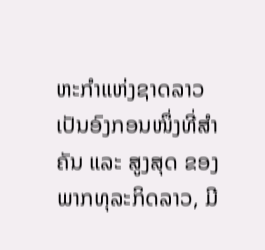ຫະກໍາແຫ່ງຊາດລາວ ເປັນອົງກອນໜຶ່ງທີ່ສໍາຄັນ ແລະ ສູງສຸດ ຂອງພາກທຸລະກິດລາວ, ມີ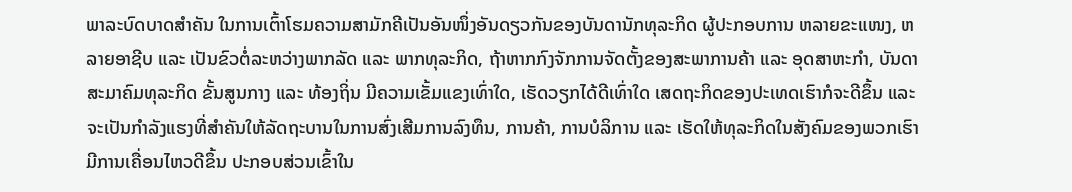ພາລະບົດບາດສໍາຄັນ ໃນການເຕົ້າໂຮມຄວາມສາມັກຄີເປັນອັນໜຶ່ງອັນດຽວກັນຂອງບັນດານັກທຸລະກິດ ຜູ້ປະກອບການ ຫລາຍຂະແໜງ, ຫລາຍອາຊີບ ແລະ ເປັນຂົວຕໍ່ລະຫວ່າງພາກລັດ ແລະ ພາກທຸລະກິດ, ຖ້າຫາກກົງຈັກການຈັດຕັ້ງຂອງສະພາການຄ້າ ແລະ ອຸດສາຫະກໍາ, ບັນດາສະມາຄົມທຸລະກິດ ຂັ້ນສູນກາງ ແລະ ທ້ອງຖິ່ນ ມີຄວາມເຂັ້ມແຂງເທົ່າໃດ, ເຮັດວຽກໄດ້ດີເທົ່າໃດ ເສດຖະກິດຂອງປະເທດເຮົາກໍຈະດີຂຶ້ນ ແລະ ຈະເປັນກໍາລັງແຮງທີ່ສໍາຄັນໃຫ້ລັດຖະບານໃນການສົ່ງເສີມການລົງທຶນ, ການຄ້າ, ການບໍລິການ ແລະ ເຮັດໃຫ້ທຸລະກິດໃນສັງຄົມຂອງພວກເຮົາມີການເຄື່ອນໄຫວດີຂຶ້ນ ປະກອບສ່ວນເຂົ້າໃນ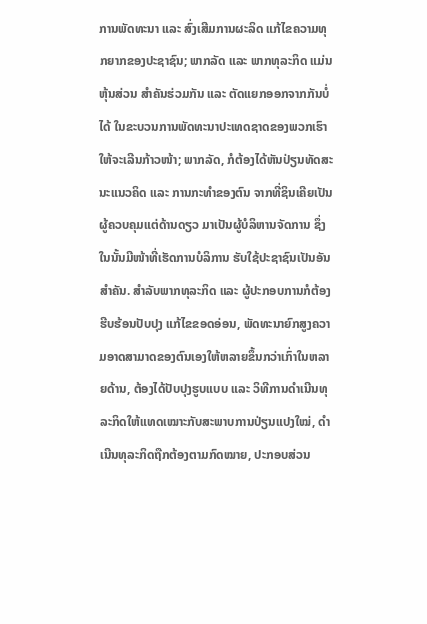ການພັດທະນາ ແລະ ສົ່ງເສີມການຜະລິດ ແກ້ໄຂຄວາມທຸກຍາກຂອງປະຊາຊົນ; ພາກລັດ ແລະ ພາກທຸລະກິດ ແມ່ນຫຸ້ນສ່ວນ ສໍາຄັນຮ່ວມກັນ ແລະ ຕັດແຍກອອກຈາກກັນບໍ່ໄດ້ ໃນຂະບວນການພັດທະນາປະເທດຊາດຂອງພວກເຮົາໃຫ້ຈະເລີນກ້າວໜ້າ; ພາກລັດ, ກໍຕ້ອງໄດ້ຫັນປ່ຽນທັດສະນະແນວຄິດ ແລະ ການກະທໍາຂອງຕົນ ຈາກທີ່ຊິນເຄີຍເປັນຜູ້ຄວບຄຸມແຕ່ດ້ານດຽວ ມາເປັນຜູ້ບໍລິຫານຈັດການ ຊຶ່ງໃນນັ້ນມີໜ້າທີ່ເຮັດການບໍລິການ ຮັບໃຊ້ປະຊາຊົນເປັນອັນສໍາຄັນ. ສໍາລັບພາກທຸລະກິດ ແລະ ຜູ້ປະກອບການກໍຕ້ອງຮີບຮ້ອນປັບປຸງ ແກ້ໄຂຂອດອ່ອນ, ພັດທະນາຍົກສູງຄວາມອາດສາມາດຂອງຕົນເອງໃຫ້ຫລາຍຂຶ້ນກວ່າເກົ່າໃນຫລາຍດ້ານ, ຕ້ອງໄດ້ປັບປຸງຮູບແບບ ແລະ ວິທີການດໍາເນີນທຸລະກິດໃຫ້ແທດເໝາະກັບສະພາບການປ່ຽນແປງໃໝ່, ດໍາເນີນທຸລະກິດຖືກຕ້ອງຕາມກົດໝາຍ, ປະກອບສ່ວນ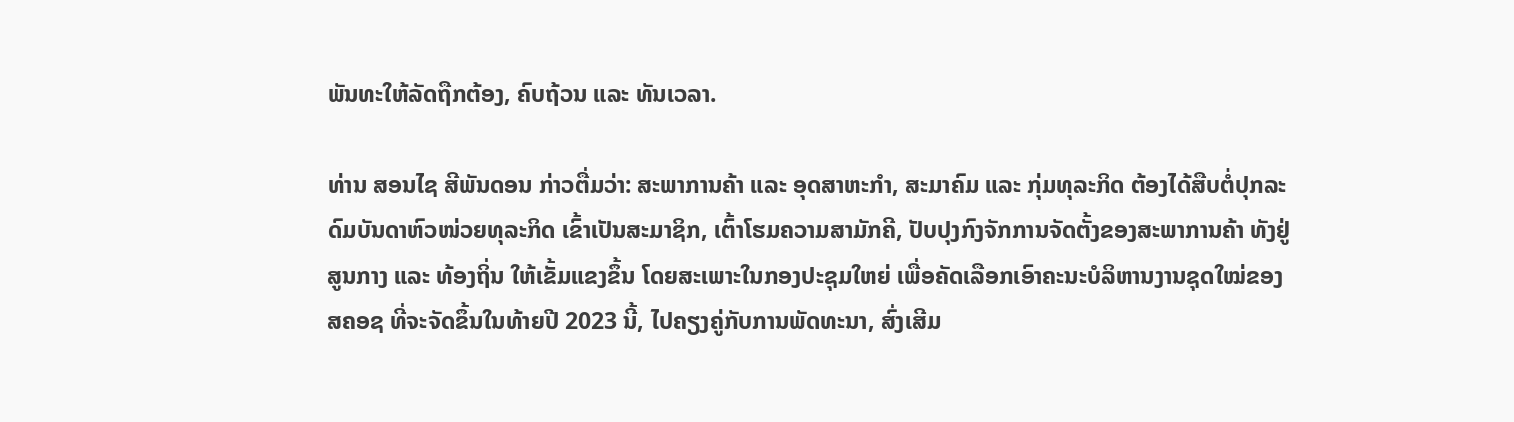ພັນທະໃຫ້ລັດຖືກຕ້ອງ, ຄົບຖ້ວນ ແລະ ທັນເວລາ.

ທ່ານ ສອນໄຊ ສີພັນດອນ ກ່າວຕື່ມວ່າ: ສະພາການຄ້າ ແລະ ອຸດສາຫະກໍາ, ສະມາຄົມ ແລະ ກຸ່ມທຸລະກິດ ຕ້ອງໄດ້ສືບຕໍ່ປຸກລະດົມບັນດາຫົວໜ່ວຍທຸລະກິດ ເຂົ້າເປັນສະມາຊິກ, ເຕົ້າໂຮມຄວາມສາມັກຄີ, ປັບປຸງກົງຈັກການຈັດຕັ້ງຂອງສະພາການຄ້າ ທັງຢູ່ສູນກາງ ແລະ ທ້ອງຖິ່ນ ໃຫ້ເຂັ້ມແຂງຂຶ້ນ ໂດຍສະເພາະໃນກອງປະຊຸມໃຫຍ່ ເພື່ອຄັດເລືອກເອົາຄະນະບໍລິຫານງານຊຸດໃໝ່ຂອງ ສຄອຊ ທີ່ຈະຈັດຂຶ້ນໃນທ້າຍປີ 2023 ນີ້, ໄປຄຽງຄູ່ກັບການພັດທະນາ, ສົ່ງເສີມ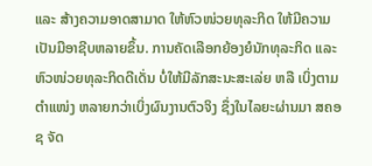ແລະ ສ້າງຄວາມອາດສາມາດ ໃຫ້ຫົວໜ່ວຍທຸລະກິດ ໃຫ້ມີຄວາມເປັນມືອາຊີບຫລາຍຂຶ້ນ. ການຄັດເລືອກຍ້ອງຍໍນັກທຸລະກິດ ແລະ ຫົວໜ່ວຍທຸລະກິດດີເດັ່ນ ບໍ່ໃຫ້ມີລັກສະນະສະເລ່ຍ ຫລື ເບິ່ງຕາມຕໍາແໜ່ງ ຫລາຍກວ່າເບິ່ງຜົນງານຕົວຈິງ ຊຶ່ງໃນໄລຍະຜ່ານມາ ສຄອຊ ຈັດ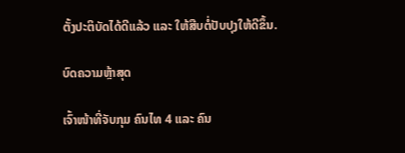ຕັ້ງປະຕິບັດໄດ້ດີແລ້ວ ແລະ ໃຫ້ສືບຕໍ່ປັບປຸງໃຫ້ດີຂຶ້ນ.

ບົດຄວາມຫຼ້າສຸດ

ເຈົ້າໜ້າທີ່ຈັບກຸມ ຄົນໄທ 4 ແລະ ຄົນ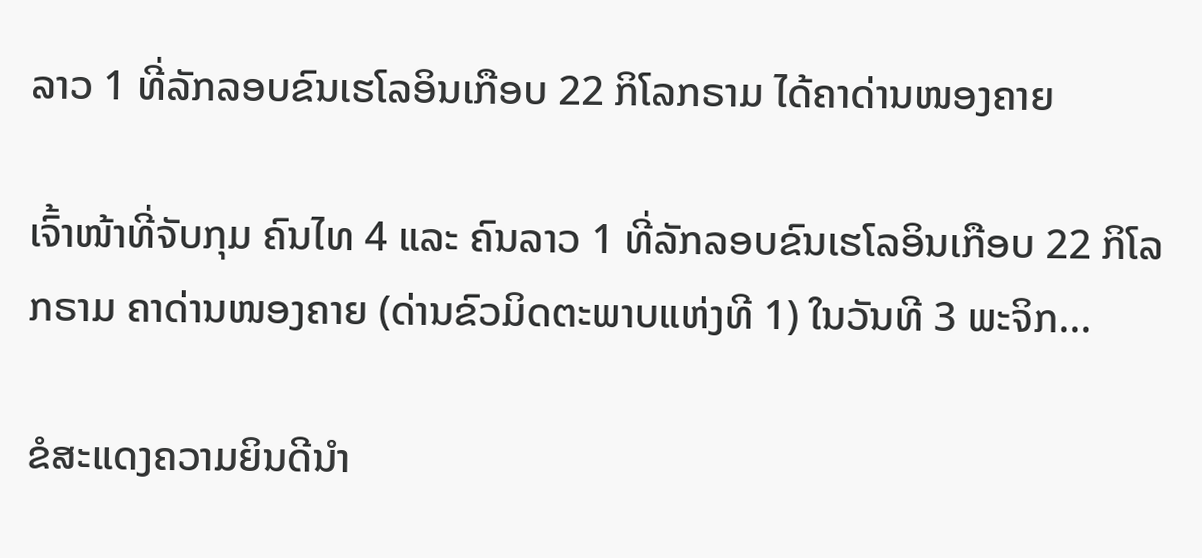ລາວ 1 ທີ່ລັກລອບຂົນເຮໂລອິນເກືອບ 22 ກິໂລກຣາມ ໄດ້ຄາດ່ານໜອງຄາຍ

ເຈົ້າໜ້າທີ່ຈັບກຸມ ຄົນໄທ 4 ແລະ ຄົນລາວ 1 ທີ່ລັກລອບຂົນເຮໂລອິນເກືອບ 22 ກິໂລກຣາມ ຄາດ່ານໜອງຄາຍ (ດ່ານຂົວມິດຕະພາບແຫ່ງທີ 1) ໃນວັນທີ 3 ພະຈິກ...

ຂໍສະແດງຄວາມຍິນດີນຳ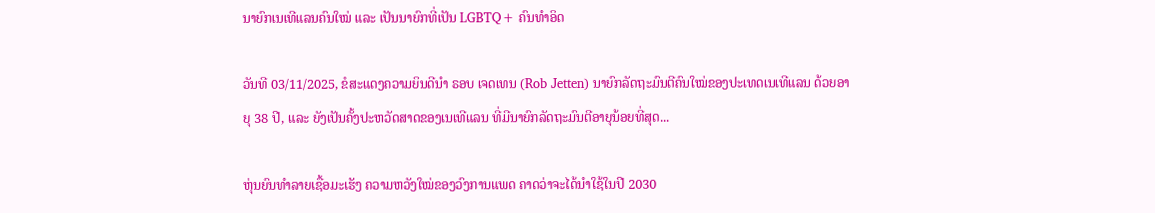ນາຍົກເນເທີແລນຄົນໃໝ່ ແລະ ເປັນນາຍົກທີ່ເປັນ LGBTQ+ ຄົນທຳອິດ

ວັນທີ 03/11/2025, ຂໍສະແດງຄວາມຍິນດີນຳ ຣອບ ເຈດເທນ (Rob Jetten) ນາຍົກລັດຖະມົນຕີຄົນໃໝ່ຂອງປະເທດເນເທີແລນ ດ້ວຍອາຍຸ 38 ປີ, ແລະ ຍັງເປັນຄັ້ງປະຫວັດສາດຂອງເນເທີແລນ ທີ່ມີນາຍົກລັດຖະມົນຕີອາຍຸນ້ອຍທີ່ສຸດ...

ຫຸ່ນຍົນທຳລາຍເຊື້ອມະເຮັງ ຄວາມຫວັງໃໝ່ຂອງວົງການແພດ ຄາດວ່າຈະໄດ້ນໍາໃຊ້ໃນປີ 2030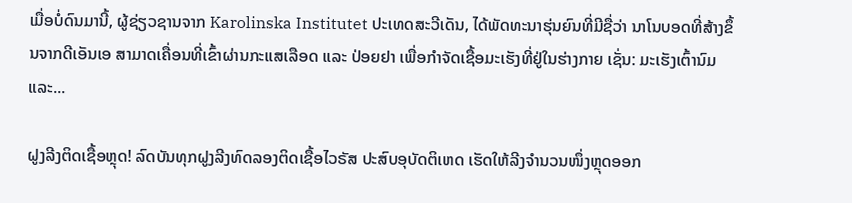ເມື່ອບໍ່ດົນມານີ້, ຜູ້ຊ່ຽວຊານຈາກ Karolinska Institutet ປະເທດສະວີເດັນ, ໄດ້ພັດທະນາຮຸ່ນຍົນທີ່ມີຊື່ວ່າ ນາໂນບອດທີ່ສ້າງຂຶ້ນຈາກດີເອັນເອ ສາມາດເຄື່ອນທີ່ເຂົ້າຜ່ານກະແສເລືອດ ແລະ ປ່ອຍຢາ ເພື່ອກຳຈັດເຊື້ອມະເຮັງທີ່ຢູ່ໃນຮ່າງກາຍ ເຊັ່ນ: ມະເຮັງເຕົ້ານົມ ແລະ...

ຝູງລີງຕິດເຊື້ອຫຼຸດ! ລົດບັນທຸກຝູງລີງທົດລອງຕິດເຊື້ອໄວຣັສ ປະສົບອຸບັດຕິເຫດ ເຮັດໃຫ້ລີງຈຳນວນໜຶ່ງຫຼຸດອອກ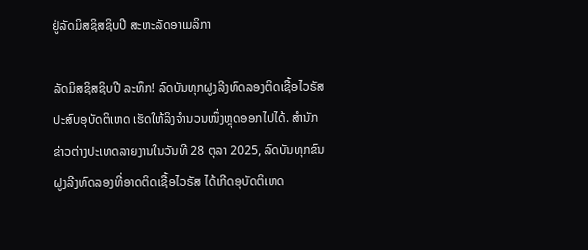ຢູ່ລັດມິສຊິສຊິບປີ ສະຫະລັດອາເມລິກາ

ລັດມິສຊິສຊິບປີ ລະທຶກ! ລົດບັນທຸກຝູງລີງທົດລອງຕິດເຊື້ອໄວຣັສ ປະສົບອຸບັດຕິເຫດ ເຮັດໃຫ້ລິງຈຳນວນໜຶ່ງຫຼຸດອອກໄປໄດ້. ສຳນັກຂ່າວຕ່າງປະເທດລາຍງານໃນວັນທີ 28 ຕຸລາ 2025, ລົດບັນທຸກຂົນຝູງລີງທົດລອງທີ່ອາດຕິດເຊື້ອໄວຣັສ ໄດ້ເກີດອຸບັດຕິເຫດ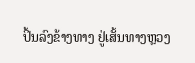ປິ້ນລົງຂ້າງທາງ ຢູ່ເສັ້ນທາງຫຼວງ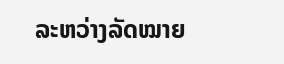ລະຫວ່າງລັດໝາຍ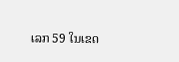ເລກ 59 ໃນເຂດ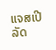ແຈສເປີ ລັດ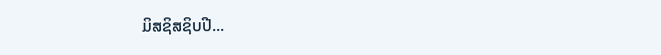ມິສຊິສຊິບປີ...